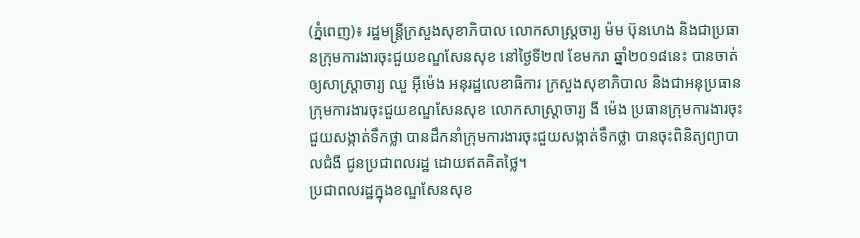(ភ្នំពេញ)៖ រដ្ឋមន្ត្រីក្រសួងសុខាភិបាល លោកសាស្ដ្រចារ្យ ម៉ម ប៊ុនហេង និងជាប្រធានក្រុមការងារចុះជួយខណ្ឌសែនសុខ នៅថ្ងៃទី២៧ ខែមករា ឆ្នាំ២០១៨នេះ បានចាត់ឲ្យសាស្រ្តាចារ្យ ឈួ អ៊ីម៉េង អនុរដ្ឋលេខាធិការ ក្រសួងសុខាភិបាល និងជាអនុប្រធានក្រុមការងារចុះជួយខណ្ឌសែនសុខ លោកសាស្ត្រាចារ្យ ងី ម៉េង ប្រធានក្រុមការងារចុះជួយសង្កាត់ទឹកថ្លា បានដឹកនាំក្រុមការងារចុះជួយសង្កាត់ទឹកថ្លា បានចុះពិនិត្យព្យាបាលជំងឺ ជូនប្រជាពលរដ្ឋ ដោយឥតគិតថ្លៃ។
ប្រជាពលរដ្ឋក្នុងខណ្ឌសែនសុខ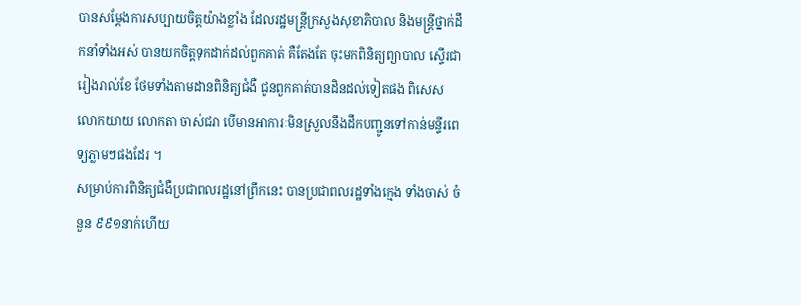បានសម្ដែងការសប្បាយចិត្ដយ៉ាងខ្លាំង ដែលរដ្ឋមន្ដ្រីក្រសួងសុខាភិបាល និងមន្ដ្រីថ្នាក់ដឹកនាំទាំងអស់ បានយកចិត្ដទុកដាក់ដល់ពួកគាត់ គឺតែងតែ ចុះមកពិនិត្យព្យាបាល ស្ទើរជារៀងរាល់ខែ ថែមទាំងតាមដានពិនិត្យជំងឺ ជូនពួកគាត់បានដិនដល់ទៀតផង ពិសេស លោកយាយ លោកតា ចាស់ជរា បើមានអាការៈមិនស្រួលនឹងដឹកបញ្ជូនទៅកាន់មន្ទីរពេទ្យភ្លាមៗផងដែរ ។
សម្រាប់ការពិនិត្យជំងឺប្រជាពលរដ្ឋនៅព្រឹកនេះ បានប្រជាពលរដ្ឋទាំងក្មេង ទាំងចាស់ ចំនួន ៩៩១នាក់ហើយ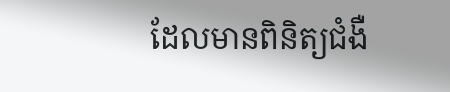ដែលមានពិនិត្យជំងឺ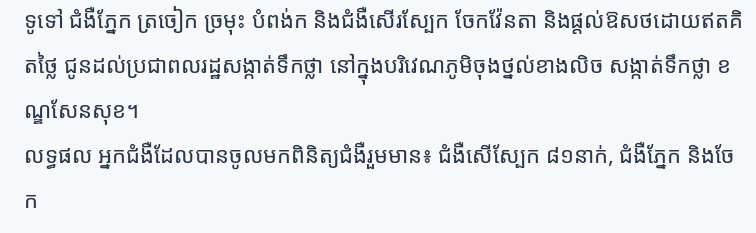ទូទៅ ជំងឺភ្នែក ត្រចៀក ច្រមុះ បំពង់ក និងជំងឺសើរស្បែក ចែកវ៉ែនតា និងផ្តល់ឱសថដោយឥតគិតថ្លៃ ជូនដល់ប្រជាពលរដ្ឋសង្កាត់ទឹកថ្លា នៅក្នុងបរិវេណភូមិចុងថ្នល់ខាងលិច សង្កាត់ទឹកថ្លា ខណ្ឌសែនសុខ។
លទ្ធផល អ្នកជំងឺដែលបានចូលមកពិនិត្យជំងឺរួមមាន៖ ជំងឺសើស្បែក ៨១នាក់, ជំងឺភ្នែក និងចែក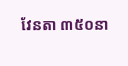វែនតា ៣៥០នា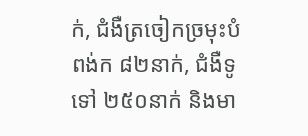ក់, ជំងឺត្រចៀកច្រមុះបំពង់ក ៨២នាក់, ជំងឺទូទៅ ២៥០នាក់ និងមា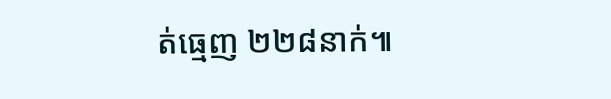ត់ធ្មេញ ២២៨នាក់៕